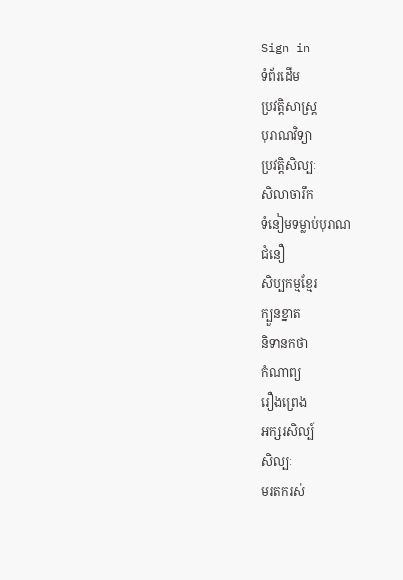Sign in
ទំព័រដើម
ប្រវត្តិសាស្ត្រ
បុរាណវិទ្យា
ប្រវត្តិសិល្បៈ
សិលាចារឹក
ទំនៀមទម្លាប់បុរាណ
ជំនឿ
សិប្បកម្មខ្មែរ
ក្បួនខ្នាត
និទានកថា
កំណាព្យ
រឿងព្រេង
អក្សរសិល្ប៍
សិល្បៈ
មរតករស់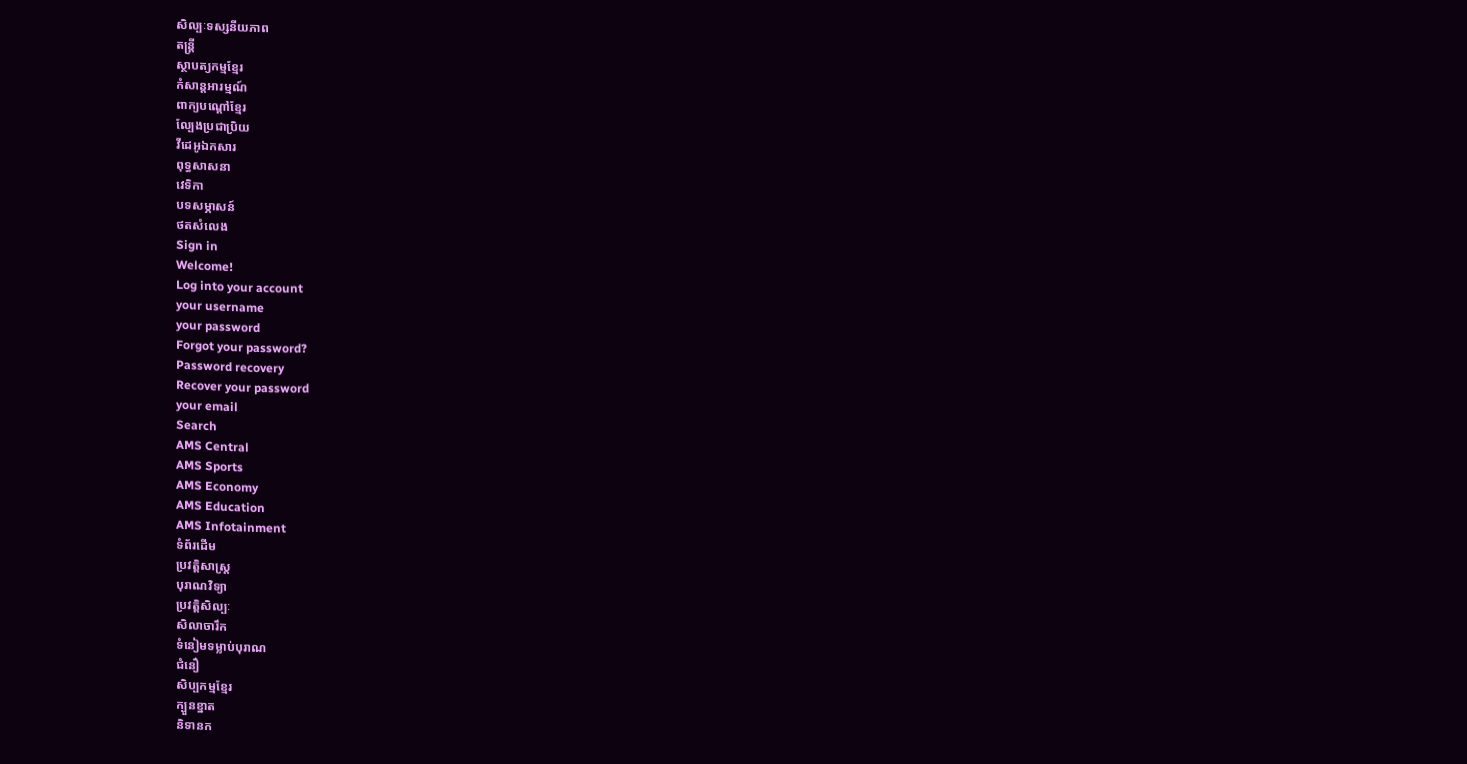សិល្បៈទស្សនីយភាព
តន្ត្រី
ស្ថាបត្យកម្មខ្មែរ
កំសាន្តអារម្មណ៍
ពាក្យបណ្ដៅខ្មែរ
ល្បែងប្រជាប្រិយ
វីដេអូឯកសារ
ពុទ្ធសាសនា
វេទិកា
បទសម្ភាសន៍
ថតសំលេង
Sign in
Welcome!
Log into your account
your username
your password
Forgot your password?
Password recovery
Recover your password
your email
Search
AMS Central
AMS Sports
AMS Economy
AMS Education
AMS Infotainment
ទំព័រដើម
ប្រវត្តិសាស្ត្រ
បុរាណវិទ្យា
ប្រវត្តិសិល្បៈ
សិលាចារឹក
ទំនៀមទម្លាប់បុរាណ
ជំនឿ
សិប្បកម្មខ្មែរ
ក្បួនខ្នាត
និទានក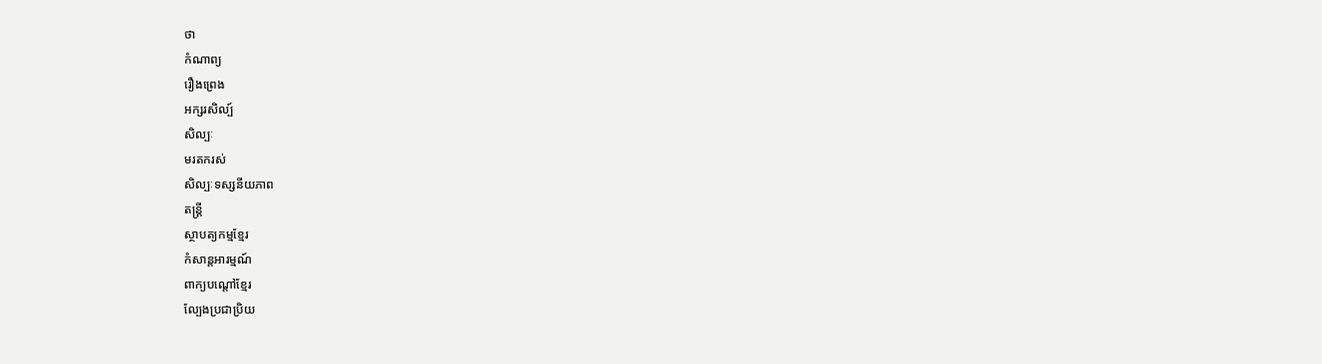ថា
កំណាព្យ
រឿងព្រេង
អក្សរសិល្ប៍
សិល្បៈ
មរតករស់
សិល្បៈទស្សនីយភាព
តន្ត្រី
ស្ថាបត្យកម្មខ្មែរ
កំសាន្តអារម្មណ៍
ពាក្យបណ្ដៅខ្មែរ
ល្បែងប្រជាប្រិយ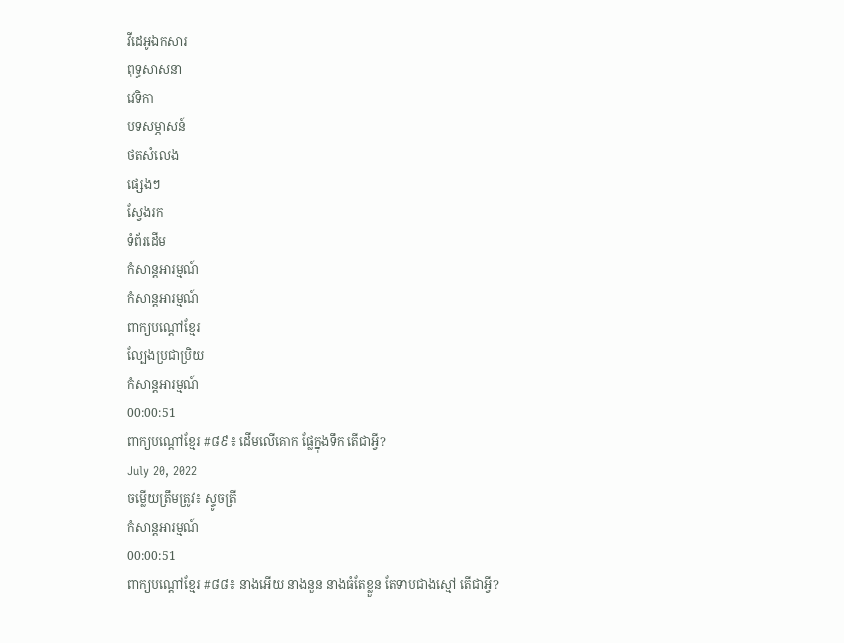វីដេអូឯកសារ
ពុទ្ធសាសនា
វេទិកា
បទសម្ភាសន៍
ថតសំលេង
ផ្សេងៗ
ស្វែងរក
ទំព័រដើម
កំសាន្តអារម្មណ៍
កំសាន្តអារម្មណ៍
ពាក្យបណ្ដៅខ្មែរ
ល្បែងប្រជាប្រិយ
កំសាន្តអារម្មណ៍
00:00:51
ពាក្យបណ្តៅខ្មែរ #៨៩៖ ដើមលើគោក ផ្លែក្នុងទឹក តើជាអ្វី?
July 20, 2022
ចម្លើយត្រឹមត្រូវ៖ ស្ទូចត្រី
កំសាន្តអារម្មណ៍
00:00:51
ពាក្យបណ្តៅខ្មែរ #៨៨៖ នាងអើយ នាងនួន នាងធំតែខ្លួន តែទាបជាងស្មៅ តើជាអ្វី?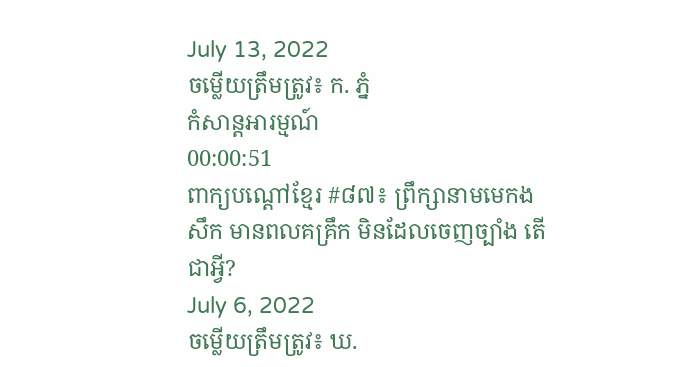July 13, 2022
ចម្លើយត្រឹមត្រូវ៖ ក. ភ្នំ
កំសាន្តអារម្មណ៍
00:00:51
ពាក្យបណ្តៅខ្មែរ #៨៧៖ ព្រឹក្សានាមមេកងសឹក មានពលគគ្រឹក មិនដែលចេញច្បាំង តើជាអ្វី?
July 6, 2022
ចម្លើយត្រឹមត្រូវ៖ ឃ.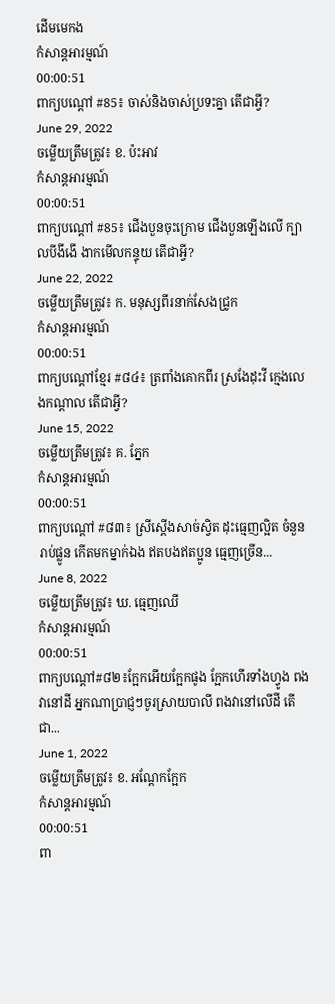ដើមមេកង
កំសាន្តអារម្មណ៍
00:00:51
ពាក្យបណ្តៅ #85៖ ចាស់និងចាស់ប្រទះគ្នា តើជាអ្វី?
June 29, 2022
ចម្លើយត្រឹមត្រូវ៖ ខ. ប៉ះអាវ
កំសាន្តអារម្មណ៍
00:00:51
ពាក្យបណ្តៅ #85៖ ជើងបួនចុះក្រោម ជើងបួនឡើងលើ ក្បាលបីងីងើ ងាកមើលកន្ទុយ តើជាអ្វី?
June 22, 2022
ចម្លើយត្រឹមត្រូវ៖ ក. មនុស្សពីរនាក់សែងជ្រូក
កំសាន្តអារម្មណ៍
00:00:51
ពាក្យបណ្តៅខ្មែរ #៨៤៖ ត្រពាំងគោកពីរ ស្រងែដុះវី ក្មេងលេងកណ្តាល តើជាអ្វី?
June 15, 2022
ចម្លើយត្រឹមត្រូវ៖ គ. ភ្នែក
កំសាន្តអារម្មណ៍
00:00:51
ពាក្យបណ្តៅ #៨៣៖ ស្រីស្តើងសាច់ស្វិត ដុះធ្មេញល្អិត ចំនួនរាប់ផ្លូន កើតមកម្នាក់ឯង ឥតបងឥតប្អូន ធ្មេញច្រើន...
June 8, 2022
ចម្លើយត្រឹមត្រូវ៖ ឃ. ធ្មេញឈើ
កំសាន្តអារម្មណ៍
00:00:51
ពាក្យបណ្តៅ#៨២៖ក្អែកអើយក្អែកផូង កែ្អកហើរទាំងហ្វូង ពងវានៅដី អ្នកណាប្រាជ្ញៗចូរស្រាយបាលី ពងវានៅលើដី តើជា...
June 1, 2022
ចម្លើយត្រឹមត្រូវ៖ ខ. អណ្តែកក្អែក
កំសាន្តអារម្មណ៍
00:00:51
ពា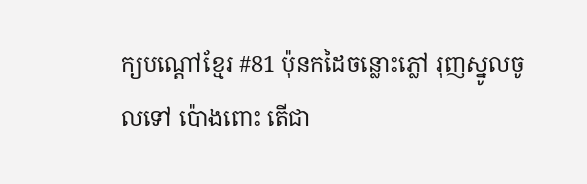ក្យបណ្តៅខ្មែរ #81 ប៉ុនកដៃចន្លោះភ្លៅ រុញស្នូលចូលទៅ ប៉ោងពោះ តើជា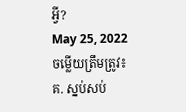អ្វី?
May 25, 2022
ចម្លើយត្រឹមត្រូវ៖ គ. ស្នប់សប់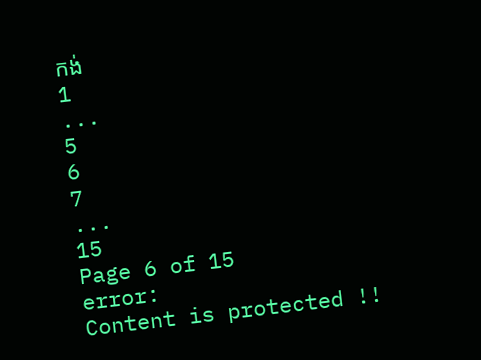កង់
1
...
5
6
7
...
15
Page 6 of 15
error:
Content is protected !!